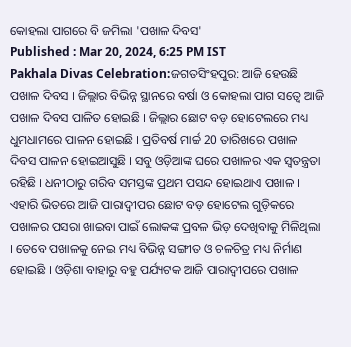କୋହଲା ପାଗରେ ବି ଜମିଲା 'ପଖାଳ ଦିବସ'
Published : Mar 20, 2024, 6:25 PM IST
Pakhala Divas Celebration:ଜଗତସିଂହପୁର: ଆଜି ହେଉଛି ପଖାଳ ଦିବସ । ଜିଲ୍ଲାର ବିଭିନ୍ନ ସ୍ଥାନରେ ବର୍ଷା ଓ କୋହଲା ପାଗ ସତ୍ବେ ଆଜି ପଖାଳ ଦିବସ ପାଳିତ ହୋଇଛି । ଜିଲ୍ଲାର ଛୋଟ ବଡ଼ ହୋଟେଲରେ ମଧ୍ୟ ଧୁମଧାମରେ ପାଳନ ହୋଇଛି । ପ୍ରତିବର୍ଷ ମାର୍ଚ୍ଚ 20 ତାରିଖରେ ପଖାଳ ଦିବସ ପାଳନ ହୋଇଆସୁଛି । ସବୁ ଓଡ଼ିଆଙ୍କ ଘରେ ପଖାଳର ଏକ ସ୍ବତନ୍ତ୍ରତା ରହିଛି । ଧନୀଠାରୁ ଗରିବ ସମସ୍ତଙ୍କ ପ୍ରଥମ ପସନ୍ଦ ହୋଇଥାଏ ପଖାଳ । ଏହାରି ଭିତରେ ଆଜି ପାରାଦ୍ବୀପର ଛୋଟ ବଡ଼ ହୋଟେଲ ଗୁଡ଼ିକରେ ପଖାଳର ପସରା ଖାଇବା ପାଇଁ ଲୋକଙ୍କ ପ୍ରବଳ ଭିଡ଼ ଦେଖିବାକୁ ମିଳିଥିଲା । ତେବେ ପଖାଳକୁ ନେଇ ମଧ୍ୟ ବିଭିନ୍ନ ସଙ୍ଗୀତ ଓ ଚଳଚିତ୍ର ମଧ୍ୟ ନିର୍ମାଣ ହୋଇଛି । ଓଡ଼ିଶା ବାହାରୁ ବହୁ ପର୍ଯ୍ୟଟକ ଆଜି ପାରାଦ୍ୱୀପରେ ପଖାଳ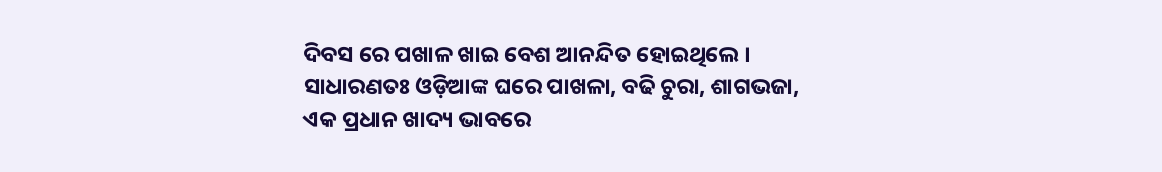ଦିବସ ରେ ପଖାଳ ଖାଇ ବେଶ ଆନନ୍ଦିତ ହୋଇଥିଲେ ।
ସାଧାରଣତଃ ଓଡ଼ିଆଙ୍କ ଘରେ ପାଖଳା, ବଢି ଚୁରା, ଶାଗଭଜା, ଏକ ପ୍ରଧାନ ଖାଦ୍ୟ ଭାବରେ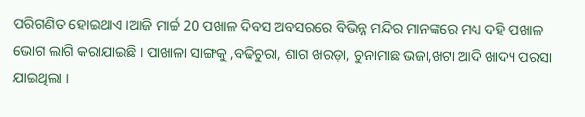ପରିଗଣିତ ହୋଇଥାଏ ।ଆଜି ମାର୍ଚ୍ଚ 20 ପଖାଳ ଦିବସ ଅବସରରେ ବିଭିନ୍ନ ମନ୍ଦିର ମାନଙ୍କରେ ମଧ୍ୟ ଦହି ପଖାଳ ଭୋଗ ଲାଗି କରାଯାଇଛି । ପାଖାଳା ସାଙ୍ଗକୁ ,ବଢିଚୁରା, ଶାଗ ଖରଡ଼ା, ଚୁନାମାଛ ଭଜା,ଖଟା ଆଦି ଖାଦ୍ୟ ପରସା ଯାଇଥିଲା ।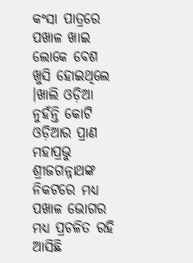କଂସା ପାତ୍ରରେ ପଖାଳ ଖାଇ ଲୋକେ ବେଶ ଖୁସି ହୋଇଥିଲେ ।ଖାଲି ଓଡ଼ିଆ ନୁହଁନ୍ତି କୋଟି ଓଡ଼ିଆର ପ୍ରାଣ ମହାପ୍ରଭୁ ଶ୍ରୀଜଗନ୍ନାଥଙ୍କ ନିକଟରେ ମଧ୍ୟ ପଖାଳ ଭୋଗର ମଧ୍ୟ ପ୍ରଚଳିତ ରହି ଆସିଛି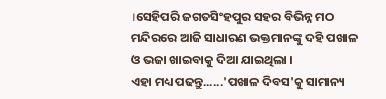।ସେହିପରି ଜଗତସିଂହପୁର ସହର ବିଭିନ୍ନ ମଠ ମନ୍ଦିରରେ ଆଜି ସାଧାରଣ ଭକ୍ତମାନଙ୍କୁ ଦହି ପଖାଳ ଓ ଭଜା ଖାଇବାକୁ ଦିଆ ଯାଇଥିଲା ।
ଏହା ମଧ୍ୟ ପଢନ୍ତୁ......'ପଖାଳ ଦିବସ'କୁ ସାମାନ୍ୟ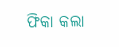ଫିକା କଲା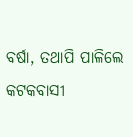ବର୍ଷା, ତଥାପି ପାଳିଲେ କଟକବାସୀ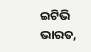ଇଟିଭି ଭାରତ,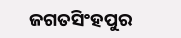ଜଗତସିଂହପୁର